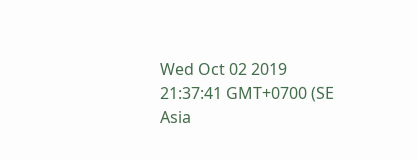Wed Oct 02 2019 21:37:41 GMT+0700 (SE Asia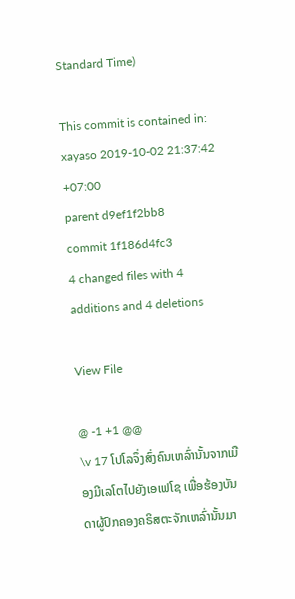Standard Time)

This commit is contained in:
xayaso 2019-10-02 21:37:42 +07:00
parent d9ef1f2bb8
commit 1f186d4fc3
4 changed files with 4 additions and 4 deletions

View File

@ -1 +1 @@
\v 17 ໂປໂລຈຶ່ງສົ່ງຄົນເຫລົ່ານັ້ນຈາກເມືອງມີເລໂຕໄປຍັງເອເຟໂຊ ເພື່ອຮ້ອງບັນດາຜູ້ປົກຄອງຄຣິສຕະຈັກເຫລົ່ານັ້ນມາ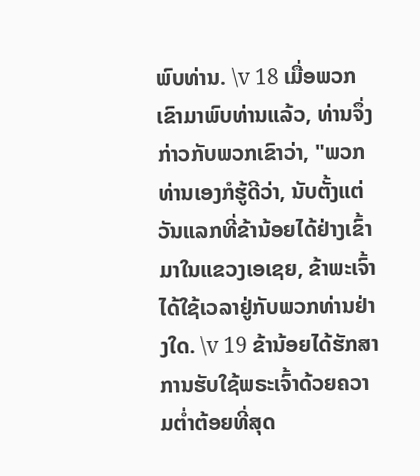ພົບທ່ານ. \v 18 ເມື່ອພວກເຂົາມາພົບທ່ານແລ້ວ, ທ່ານຈຶ່ງກ່າວກັບພວກເຂົາວ່າ, "ພວກທ່ານເອງກໍຮູ້ດີວ່າ, ນັບຕັ້ງແຕ່ວັນແລກທີ່ຂ້ານ້ອຍໄດ້ຢ່າງເຂົ້າມາໃນແຂວງເອເຊຍ, ຂ້າພະເຈົ້າໄດ້ໃຊ້ເວລາຢູ່ກັບພວກທ່ານຢ່າງໃດ. \v 19 ຂ້ານ້ອຍໄດ້ຮັກສາການຮັບໃຊ້ພຣະເຈົ້າດ້ວຍຄວາມຕໍ່າຕ້ອຍທີ່ສຸດ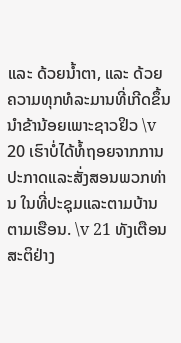ແລະ ດ້ວຍນໍ້າຕາ, ແລະ ດ້ວຍຄວາມທຸກທໍລະມານທີ່ເກີດຂຶ້ນນຳຂ້ານ້ອຍເພາະຊາວຢິວ \v 20 ເຮົາບໍ່ໄດ້ທໍ້ຖອຍຈາກການປະກາດແລະສັ່ງສອນພວກທ່ານ ໃນທີ່ປະຊຸມແລະຕາມບ້ານຕາມເຮືອນ. \v 21 ທັງເຕືອນສະຕິຢ່າງ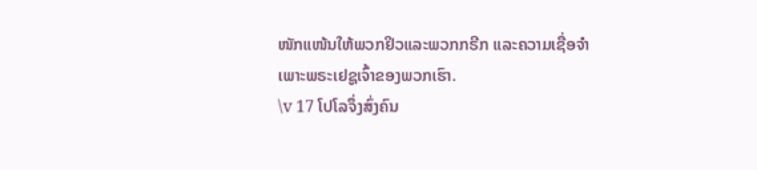ໜັກແໜ້ນໃຫ້ພວກຢິວແລະພວກກຣີກ ແລະຄວາມເຊື່ອຈຳເພາະພຣະເຢຊູເຈົ້າຂອງພວກເຮົາ.
\v 17 ໂປໂລຈຶ່ງສົ່ງຄົນ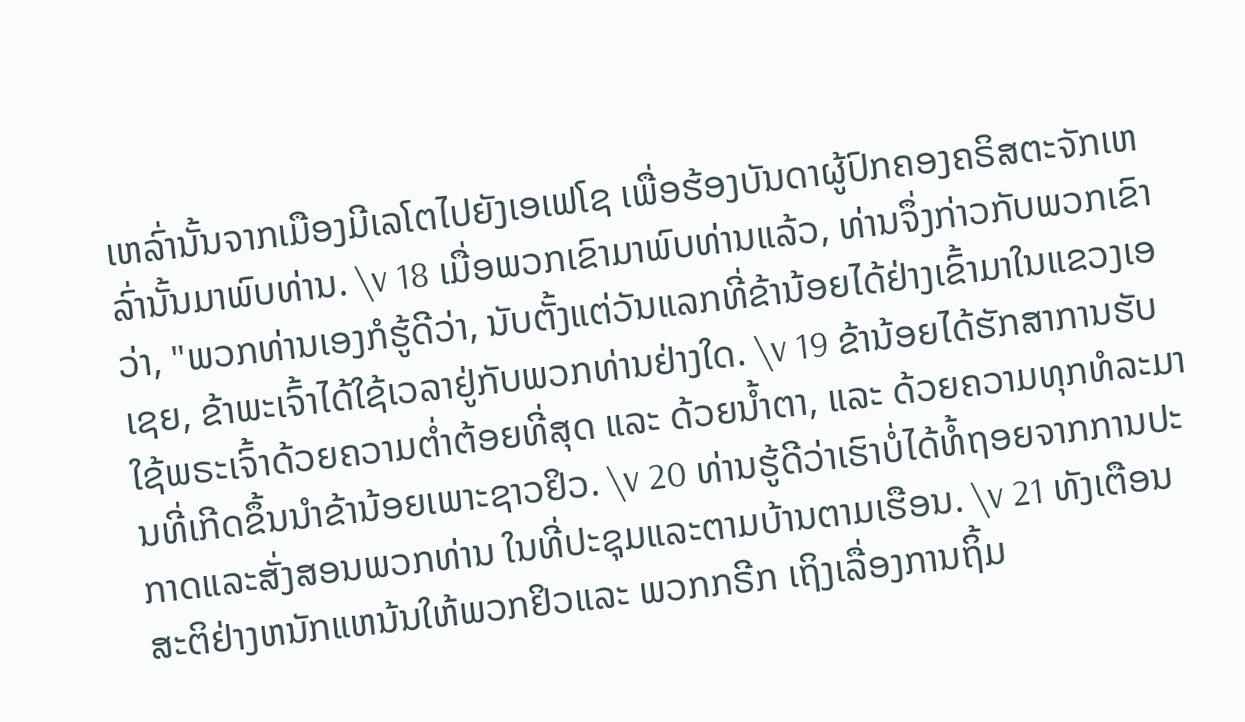ເຫລົ່ານັ້ນຈາກເມືອງມີເລໂຕໄປຍັງເອເຟໂຊ ເພື່ອຮ້ອງບັນດາຜູ້ປົກຄອງຄຣິສຕະຈັກເຫລົ່ານັ້ນມາພົບທ່ານ. \v 18 ເມື່ອພວກເຂົາມາພົບທ່ານແລ້ວ, ທ່ານຈຶ່ງກ່າວກັບພວກເຂົາວ່າ, "ພວກທ່ານເອງກໍຮູ້ດີວ່າ, ນັບຕັ້ງແຕ່ວັນແລກທີ່ຂ້ານ້ອຍໄດ້ຢ່າງເຂົ້າມາໃນແຂວງເອເຊຍ, ຂ້າພະເຈົ້າໄດ້ໃຊ້ເວລາຢູ່ກັບພວກທ່ານຢ່າງໃດ. \v 19 ຂ້ານ້ອຍໄດ້ຮັກສາການຮັບໃຊ້ພຣະເຈົ້າດ້ວຍຄວາມຕໍ່າຕ້ອຍທີ່ສຸດ ແລະ ດ້ວຍນໍ້າຕາ, ແລະ ດ້ວຍຄວາມທຸກທໍລະມານທີ່ເກີດຂຶ້ນນຳຂ້ານ້ອຍເພາະຊາວຢິວ. \v 20 ທ່ານຮູ້ດີວ່າເຮົາບໍ່ໄດ້ທໍ້ຖອຍຈາກການປະກາດແລະສັ່ງສອນພວກທ່ານ ໃນທີ່ປະຊຸມແລະຕາມບ້ານຕາມເຮືອນ. \v 21 ທັງເຕືອນສະຕິຢ່າງຫນັກແຫນ້ນໃຫ້ພວກຢິວແລະ ພວກກຣີກ ເຖິງເລື່ອງການຖິ້ມ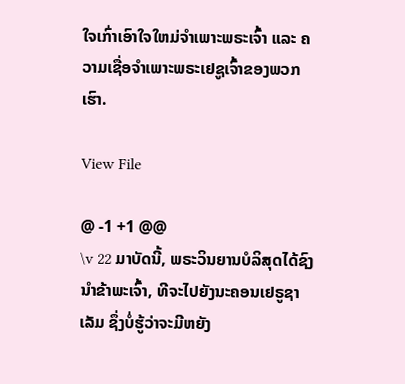ໃຈເກົ່າເອົາໃຈໃຫມ່ຈຳເພາະພຣະເຈົ້າ ແລະ ຄວາມເຊື່ອຈຳເພາະພຣະເຢຊູເຈົ້າຂອງພວກເຮົາ.

View File

@ -1 +1 @@
\v 22 ມາບັດນີ້, ພຣະວິນຍານບໍລິສຸດໄດ້ຊົງນຳຂ້າພະເຈົ້າ, ທີຈະໄປຍັງນະຄອນເຢຣູຊາເລັມ ຊຶ່ງບໍ່ຮູ້ວ່າຈະມີຫຍັງ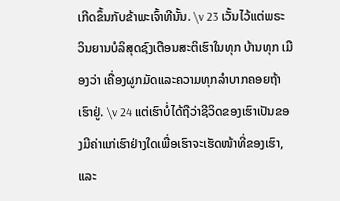ເກີດຂຶ້ນກັບຂ້າພະເຈົ້າທີນັ້ນ. \v 23 ເວັ້ນໄວ້ແຕ່ພຣະວິນຍານບໍລິສຸດຊົງເຕືອນສະຕິເຮົາໃນທຸກ ບ້ານທຸກ ເມືອງວ່າ ເຄື່ອງຜູກມັດແລະຄວາມທຸກລຳບາກຄອຍຖ້າເຮົາຢູ່. \v 24 ແຕ່ເຮົາບໍ່ໄດ້ຖືວ່າຊີວິດຂອງເຮົາເປັນຂອງມີຄ່າແກ່ເຮົາຢ່າງໃດເພື່ອເຮົາຈະເຮັດໜ້າທີ່ຂອງເຮົາ, ແລະ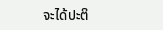ຈະໄດ້ປະຕິ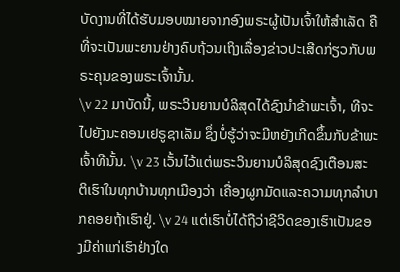ບັດງານທີ່ໄດ້ຮັບມອບໝາຍຈາກອົງພຣະຜູ້ເປັນເຈົ້າໃຫ້ສຳເລັດ ຄືທີ່ຈະເປັນພະຍານຢ່າງຄົບຖ້ວນເຖິງເລື່ອງຂ່າວປະເສີດກ່ຽວກັບພຣະຄຸນຂອງພຣະເຈົ້ານັ້ນ.
\v 22 ມາບັດນີ້, ພຣະວິນຍານບໍລິສຸດໄດ້ຊົງນຳຂ້າພະເຈົ້າ, ທີຈະໄປຍັງນະຄອນເຢຣູຊາເລັມ ຊຶ່ງບໍ່ຮູ້ວ່າຈະມີຫຍັງເກີດຂຶ້ນກັບຂ້າພະເຈົ້າທີນັ້ນ. \v 23 ເວັ້ນໄວ້ແຕ່ພຣະວິນຍານບໍລິສຸດຊົງເຕືອນສະຕິເຮົາໃນທຸກບ້ານທຸກເມືອງວ່າ ເຄື່ອງຜູກມັດແລະຄວາມທຸກລຳບາກຄອຍຖ້າເຮົາຢູ່. \v 24 ແຕ່ເຮົາບໍ່ໄດ້ຖືວ່າຊີວິດຂອງເຮົາເປັນຂອງມີຄ່າແກ່ເຮົາຢ່າງໃດ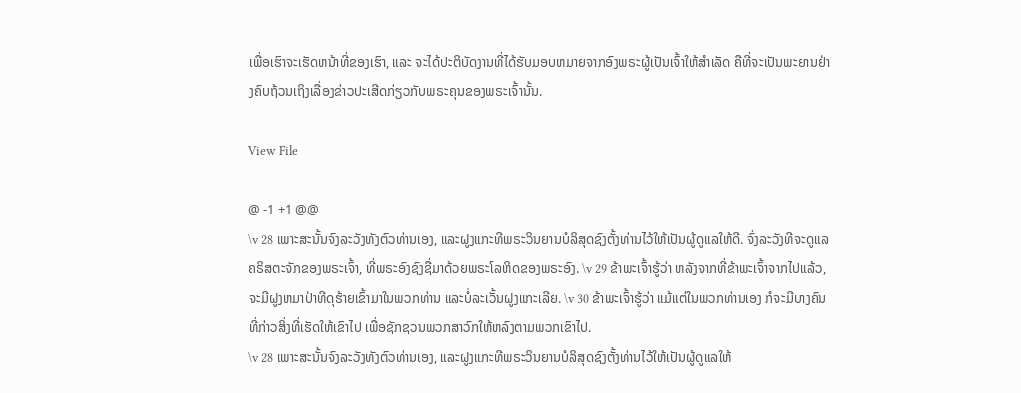ເພື່ອເຮົາຈະເຮັດຫນ້າທີ່ຂອງເຮົາ, ແລະ ຈະໄດ້ປະຕິບັດງານທີ່ໄດ້ຮັບມອບຫມາຍຈາກອົງພຣະຜູ້ເປັນເຈົ້າໃຫ້ສຳເລັດ ຄືທີ່ຈະເປັນພະຍານຢ່າງຄົບຖ້ວນເຖິງເລື່ອງຂ່າວປະເສີດກ່ຽວກັບພຣະຄຸນຂອງພຣະເຈົ້ານັ້ນ.

View File

@ -1 +1 @@
\v 28 ເພາະສະນັ້ນຈົງລະວັງທັງຕົວທ່ານເອງ, ແລະຝູງແກະທີພຣະວິນຍານບໍລິສຸດຊົງຕັ້ງທ່ານໄວ້ໃຫ້ເປັນຜູ້ດູແລໃຫ້ດີ. ຈົ່ງລະວັງທີຈະດູແລຄຣິສຕະຈັກຂອງພຣະເຈົ້າ, ທີ່ພຣະອົງຊົງຊື່ມາດ້ວຍພຣະໂລຫິດຂອງພຣະອົງ. \v 29 ຂ້າພະເຈົ້າຮູ້ວ່າ ຫລັງຈາກທີ່ຂ້າພະເຈົ້າຈາກໄປແລ້ວ, ຈະມີຝູງຫມາປ່າທີດຸຮ້າຍເຂົ້າມາໃນພວກທ່ານ ແລະບໍ່ລະເວັ້ນຝູງແກະເລີຍ. \v 30 ຂ້າພະເຈົ້າຮູ້ວ່າ ແມ້ແຕ່ໃນພວກທ່ານເອງ ກໍຈະມີບາງຄົນທີ່ກ່າວສິ່ງທີ່ເຮັດໃຫ້ເຂົາໄປ ເພື່ອຊັກຊວນພວກສາວົກໃຫ້ຫລົງຕາມພວກເຂົາໄປ.
\v 28 ເພາະສະນັ້ນຈົງລະວັງທັງຕົວທ່ານເອງ, ແລະຝູງແກະທີພຣະວິນຍານບໍລິສຸດຊົງຕັ້ງທ່ານໄວ້ໃຫ້ເປັນຜູ້ດູແລໃຫ້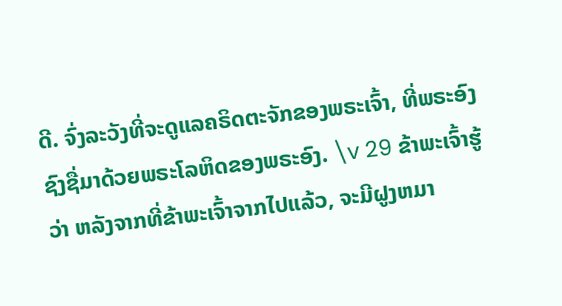ດີ. ຈົ່ງລະວັງທີ່ຈະດູແລຄຣິດຕະຈັກຂອງພຣະເຈົ້າ, ທີ່ພຣະອົງຊົງຊື່ມາດ້ວຍພຣະໂລຫິດຂອງພຣະອົງ. \v 29 ຂ້າພະເຈົ້າຮູ້ວ່າ ຫລັງຈາກທີ່ຂ້າພະເຈົ້າຈາກໄປແລ້ວ, ຈະມີຝູງຫມາ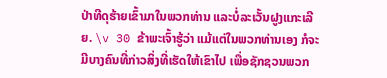ປ່າທີດຸຮ້າຍເຂົ້າມາໃນພວກທ່ານ ແລະບໍ່ລະເວັ້ນຝູງແກະເລີຍ. \v 30 ຂ້າພະເຈົ້າຮູ້ວ່າ ແມ້ແຕ່ໃນພວກທ່ານເອງ ກໍຈະມີບາງຄົນທີ່ກ່າວສິ່ງທີ່ເຮັດໃຫ້ເຂົາໄປ ເພື່ອຊັກຊວນພວກ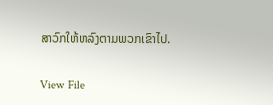ສາວົກໃຫ້ຫລົງຕາມພວກເຂົາໄປ.

View File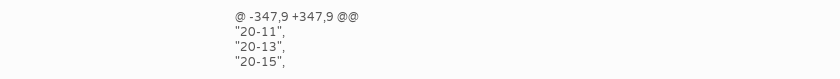@ -347,9 +347,9 @@
"20-11",
"20-13",
"20-15",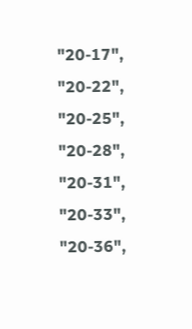"20-17",
"20-22",
"20-25",
"20-28",
"20-31",
"20-33",
"20-36",